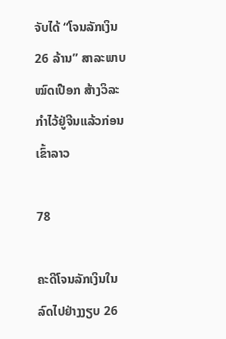ຈັບໄດ້ “ໂຈນລັກເງິນ 26 ລ້ານ” ສາລະພາບໝົດເປືອກ ສ້າງວິລະກຳໄວ້ຢູ່ຈີນແລ້ວກ່ອນເຂົ້າລາວ

78

ຄະດີໂຈນລັກເງິນໃນລົດໄປຢ່າງງຽບ 26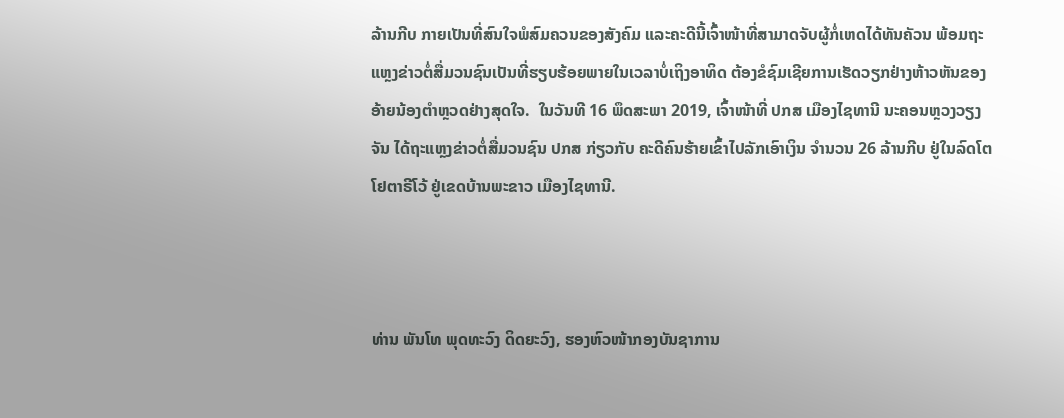ລ້ານກີບ ກາຍເປັນທີ່ສົນໃຈພໍສົມຄວນຂອງສັງຄົມ ແລະຄະດີນີ້ເຈົ້າໜ້າທີ່ສາມາດຈັບຜູ້ກໍ່ເຫດໄດ້ທັນຄັວນ ພ້ອມຖະແຫຼງຂ່າວຕໍ່ສື່ມວນຊົນເປັນທີ່ຮຽບຮ້ອຍພາຍໃນເວລາບໍ່ເຖິງອາທິດ ຕ້ອງຂໍຊົມເຊີຍການເຮັດວຽກຢ່າງຫ້າວຫັນຂອງອ້າຍນ້ອງຕຳຫຼວດຢ່າງສຸດໃຈ.  ໃນວັນທີ 16 ພຶດສະພາ 2019, ເຈົ້າໜ້າທີ່ ປກສ ເມືອງໄຊທານີ ນະຄອນຫຼວງວຽງຈັນ ໄດ້ຖະແຫຼງຂ່າວຕໍ່ສື່ມວນຊົນ ປກສ ກ່ຽວກັບ ຄະດີຄົນຮ້າຍເຂົ້າໄປລັກເອົາເງິນ ຈໍານວນ 26 ລ້ານກີບ ຢູ່ໃນລົດໂຕໂຢຕາຣີໂວ້ ຢູ່ເຂດບ້ານພະຂາວ ເມືອງໄຊທານີ.



ທ່ານ ພັນໂທ ພຸດທະວົງ ດິດຍະວົງ, ຮອງຫົວໜ້າກອງບັນຊາການ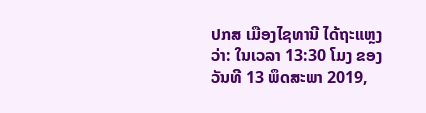ປກສ ເມືອງໄຊທານີ ໄດ້ຖະແຫຼງວ່າ: ໃນເວລາ 13:30 ໂມງ ຂອງວັນທີ 13 ພຶດສະພາ 2019,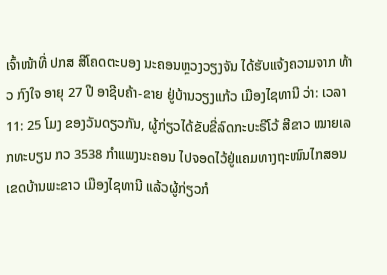ເຈົ້າໜ້າທີ່ ປກສ ສີໂຄດຕະບອງ ນະຄອນຫຼວງວຽງຈັນ ໄດ້ຮັບແຈ້ງຄວາມຈາກ ທ້າວ ກົງໃຈ ອາຍຸ 27 ປີ ອາຊີບຄ້າ-ຂາຍ ຢູ່ບ້ານວຽງແກ້ວ ເມືອງໄຊທານີ ວ່າ: ເວລາ 11: 25 ໂມງ ຂອງວັນດຽວກັນ, ຜູ້ກ່ຽວໄດ້ຂັບຂີ່ລົດກະບະຣີໂວ້ ສີຂາວ ໝາຍເລກທະບຽນ ກວ 3538 ກໍາແພງນະຄອນ ໄປຈອດໄວ້ຢູ່ແຄມທາງຖະໜົນໄກສອນ ເຂດບ້ານພະຂາວ ເມືອງໄຊທານີ ແລ້ວຜູ້ກ່ຽວກໍ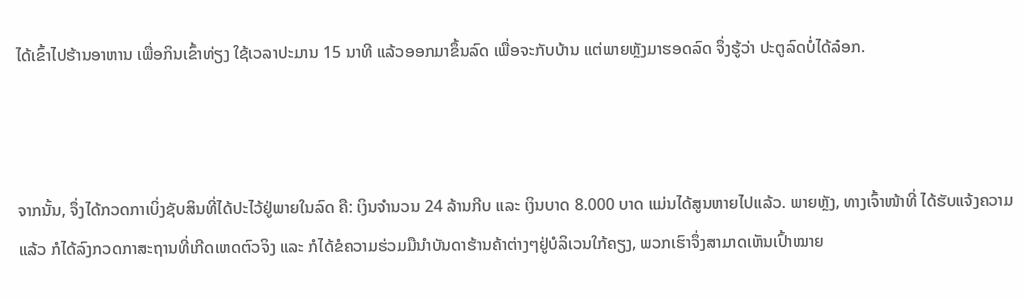ໄດ້ເຂົ້າໄປຮ້ານອາຫານ ເພື່ອກິນເຂົ້າທ່ຽງ ໃຊ້ເວລາປະມານ 15 ນາທີ ແລ້ວອອກມາຂຶ້ນລົດ ເພື່ອຈະກັບບ້ານ ແຕ່ພາຍຫຼັງມາຮອດລົດ ຈຶ່ງຮູ້ວ່າ ປະຕູລົດບໍ່ໄດ້ລ໋ອກ.



ຈາກນັ້ນ, ຈຶ່ງໄດ້ກວດກາເບິ່ງຊັບສິນທີ່ໄດ້ປະໄວ້ຢູ່ພາຍໃນລົດ ຄື: ເງິນຈໍານວນ 24 ລ້ານກີບ ແລະ ເງິນບາດ 8.000 ບາດ ແມ່ນໄດ້ສູນຫາຍໄປແລ້ວ. ພາຍຫຼັງ, ທາງເຈົ້າໜ້າທີ່ ໄດ້ຮັບແຈ້ງຄວາມແລ້ວ ກໍໄດ້ລົງກວດກາສະຖານທີ່ເກີດເຫດຕົວຈິງ ແລະ ກໍໄດ້ຂໍຄວາມຮ່ວມມືນໍາບັນດາຮ້ານຄ້າຕ່າງໆຢູ່ບໍລິເວນໃກ້ຄຽງ, ພວກເຮົາຈຶ່ງສາມາດເຫັນເປົ້າໝາຍ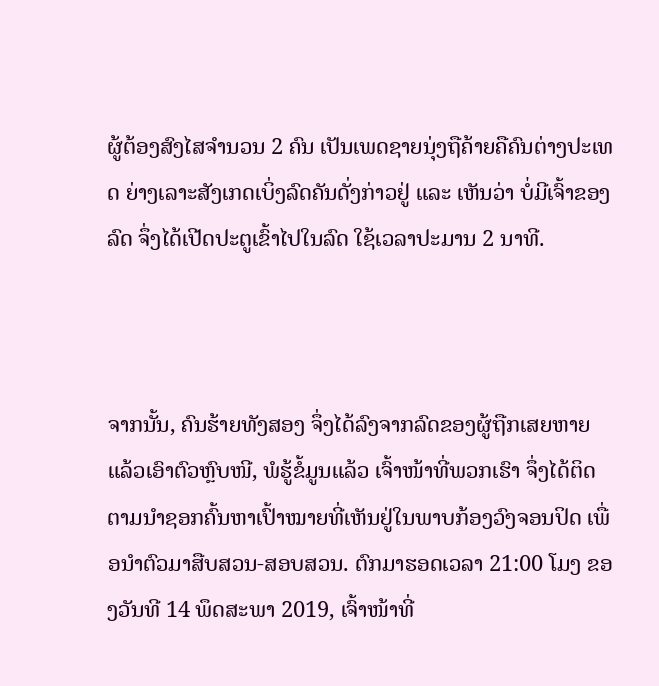ຜູ້ຕ້ອງສົງໄສຈໍານວນ 2 ຄົນ ເປັນເພດຊາຍນຸ່ງຖືຄ້າຍຄືຄົນຕ່າງປະເທດ ຍ່າງເລາະສັງເກດເບິ່ງລົດຄັນດັ່ງກ່າວຢູ່ ແລະ ເຫັນວ່າ ບໍ່ມີເຈົ້າຂອງລົດ ຈຶ່ງໄດ້ເປີດປະຕູເຂົ້າໄປໃນລົດ ໃຊ້ເວລາປະມານ 2 ນາທີ.



ຈາກນັ້ນ, ຄົນຮ້າຍທັງສອງ ຈຶ່ງໄດ້ລົງຈາກລົດຂອງຜູ້ຖືກເສຍຫາຍ ແລ້ວເອົາຕົວຫຼົບໜີ, ພໍຮູ້ຂໍ້ມູນແລ້ວ ເຈົ້າໜ້າທີ່ພວກເຮົາ ຈຶ່ງໄດ້ຕິດຕາມນໍາຊອກຄົ້ນຫາເປົ້າໝາຍທີ່ເຫັນຢູ່ໃນພາບກ້ອງວົງຈອນປິດ ເພື່ອນໍາຕົວມາສືບສວນ-ສອບສວນ. ຕົກມາຮອດເວລາ 21:00 ໂມງ ຂອງວັນທີ 14 ພຶດສະພາ 2019, ເຈົ້າໜ້າທີ່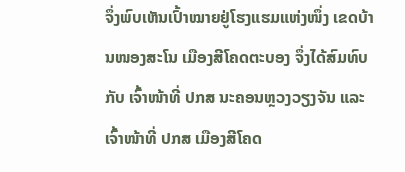ຈຶ່ງພົບເຫັນເປົ້າໝາຍຢູ່ໂຮງແຮມແຫ່ງໜຶ່ງ ເຂດບ້ານໜອງສະໂນ ເມືອງສີໂຄດຕະບອງ ຈຶ່ງໄດ້ສົມທົບກັບ ເຈົ້າໜ້າທີ່ ປກສ ນະຄອນຫຼວງວຽງຈັນ ແລະ ເຈົ້າໜ້າທີ່ ປກສ ເມືອງສີໂຄດ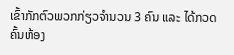ເຂົ້າກັກຕົວພວກກ່ຽວຈໍານວນ 3 ຄົນ ແລະ ໄດ້ກວດຄົ້ນຫ້ອງ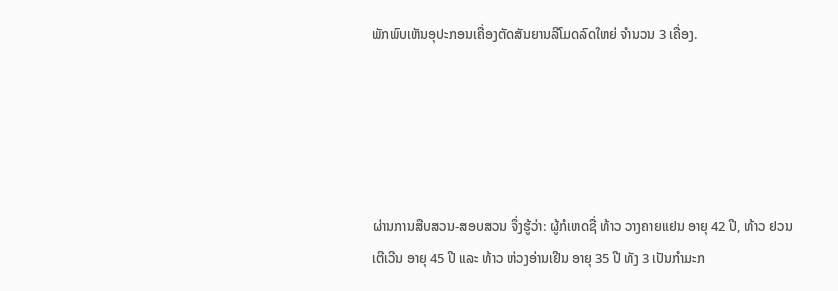ພັກພົບເຫັນອຸປະກອນເຄື່ອງຕັດສັນຍານລີໂມດລົດໃຫຍ່ ຈໍານວນ 3 ເຄື່ອງ.





ຜ່ານການສືບສວນ-ສອບສວນ ຈຶ່ງຮູ້ວ່າ: ຜູ້ກໍເຫດຊື່ ທ້າວ ວາງຄາຍແຢນ ອາຍຸ 42 ປີ, ທ້າວ ຢວນເຕີເວີນ ອາຍຸ 45 ປີ ແລະ ທ້າວ ຫ່ວງອ່ານເຢີນ ອາຍຸ 35 ປີ ທັງ 3 ເປັນກໍາມະກ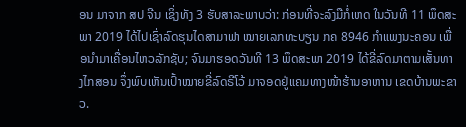ອນ ມາຈາກ ສປ ຈີນ ເຊິ່ງທັງ 3 ຮັບສາລະພາບວ່າ: ກ່ອນທີ່ຈະລົງມືກໍ່ເຫດ ໃນວັນທີ 11 ພຶດສະພາ 2019 ໄດ້ໄປເຊົ່າລົດຮຸນໄດສາມາຟາ ໝາຍເລກທະບຽນ ກຄ 8946 ກຳແພງນະຄອນ ເພື່ອນໍາມາເຄື່ອນໄຫວລັກຊັບ; ຈົນມາຮອດວັນທີ 13 ພຶດສະພາ 2019 ໄດ້ຂີ່ລົດມາຕາມເສັ້ນທາງໄກສອນ ຈຶ່ງພົບເຫັນເປົ້າໝາຍຂີ່ລົດຣີໂວ້ ມາຈອດຢູ່ແຄມທາງໜ້າຮ້ານອາຫານ ເຂດບ້ານພະຂາວ.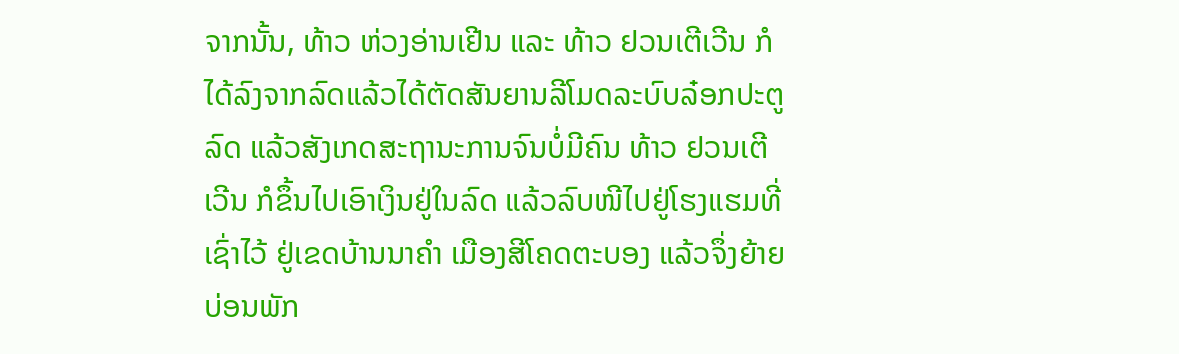ຈາກນັ້ນ, ທ້າວ ຫ່ວງອ່ານເຢີນ ແລະ ທ້າວ ຢວນເຕີເວີນ ກໍໄດ້ລົງຈາກລົດແລ້ວໄດ້ຕັດສັນຍານລີໂມດລະບົບລ໋ອກປະຕູລົດ ແລ້ວສັງເກດສະຖານະການຈົນບໍ່ມີຄົນ ທ້າວ ຢວນເຕີເວີນ ກໍຂຶ້ນໄປເອົາເງິນຢູ່ໃນລົດ ແລ້ວລົບໜີໄປຢູ່ໂຮງແຮມທີ່ເຊົ່າໄວ້ ຢູ່ເຂດບ້ານນາຄໍາ ເມືອງສີໂຄດຕະບອງ ແລ້ວຈຶ່ງຍ້າຍບ່ອນພັກ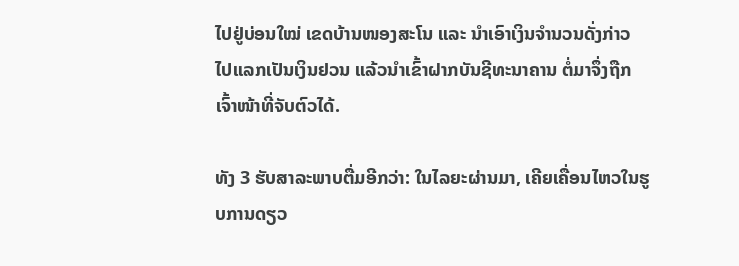ໄປຢູ່ບ່ອນໃໝ່ ເຂດບ້ານໜອງສະໂນ ແລະ ນໍາເອົາເງິນຈໍານວນດັ່ງກ່າວ ໄປແລກເປັນເງິນຢວນ ແລ້ວນໍາເຂົ້າຝາກບັນຊີທະນາຄານ ຕໍ່ມາຈຶ່ງຖືກເຈົ້າໜ້າທີ່ຈັບຕົວໄດ້.

ທັງ 3 ຮັບສາລະພາບຕື່ມອີກວ່າ: ໃນໄລຍະຜ່ານມາ, ເຄີຍເຄື່ອນໄຫວໃນຮູບການດຽວ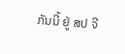ກັນນີ້ ຢູ່ ສປ ຈີ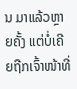ນ ມາແລ້ວຫຼາຍຄັ້ງ ແຕ່ບໍ່ເຄີຍຖືກເຈົ້າໜ້າທີ່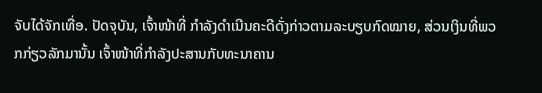ຈັບໄດ້ຈັກເທື່ອ. ປັດຈຸບັນ, ເຈົ້າໜ້າທີ່ ກໍາລັງດໍາເນີນຄະດີດັ່ງກ່າວຕາມລະບຽບກົດໝາຍ, ສ່ວນເງິນທີ່ພວກກ່ຽວລັກມານັ້ນ ເຈົ້າໜ້າທີ່ກໍາລັງປະສານກັບທະນາຄານ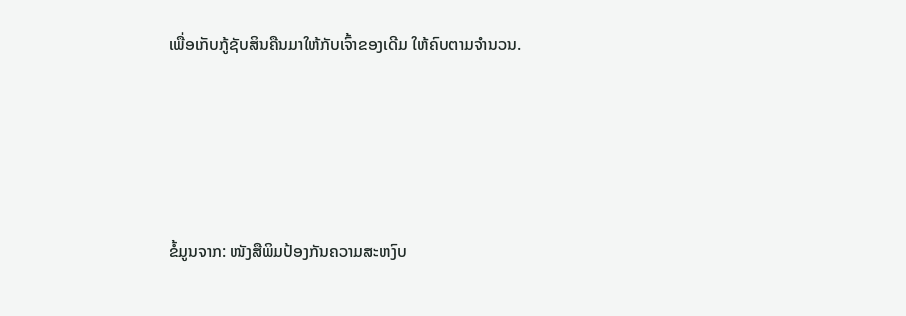ເພື່ອເກັບກູ້ຊັບສິນຄືນມາໃຫ້ກັບເຈົ້າຂອງເດີມ ໃຫ້ຄົບຕາມຈໍານວນ.





ຂໍ້ມູນຈາກ: ໜັງສືພິມປ້ອງກັນຄວາມສະຫງົບ